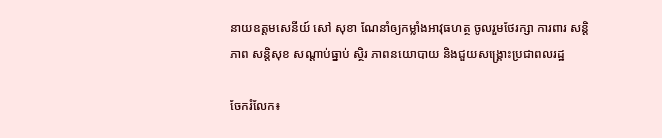នាយឧត្តមសេនីយ៍ សៅ សុខា ណែនាំឲ្យកម្លាំងអាវុធហត្ថ ចូលរួមថែរក្សា ការពារ សន្តិភាព សន្តិសុខ សណ្តាប់ធ្នាប់ ស្ថិរ ភាពនយោបាយ និងជួយសង្គ្រោះប្រជាពលរដ្ឋ

ចែករំលែក៖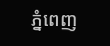ភ្នំពេញ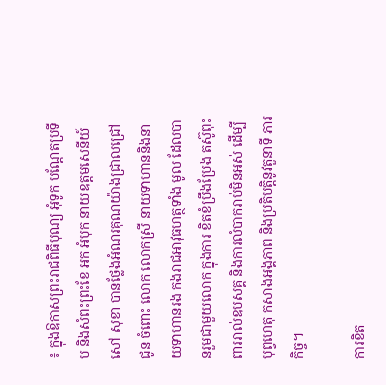៖ ក្នុងឱកាសព្រះរាជពិធីបុណ្យ អុំទូក បណ្តែតប្រទីប និងសំពះព្រះខែ អក អំបុក នាយឧត្តមសេនីយ៍ សៅ សុខា បានថ្លែងអំណរគុណយ៉ាងជ្រាលជ្រៅ ជូន ចំពោះ លោក លោកស្រី នាយទាហាននិងនាយទាហានរង កងរាជអាវុធហត្ថទាំង មូល ដែលបានរួមជាមួយលោក ក្នុងការ ខិតខំប្រឹងប្រែង តស៊ូពុះពាររាល់ឧបសគ្គ និងការលំបាករាប់មិនអស់ ដើម្បីបុព្វហេតុ កសាងអង្គភាព និងប្រតិបត្តិនូវតួនាទី ភារកិច្ច។

ការខិត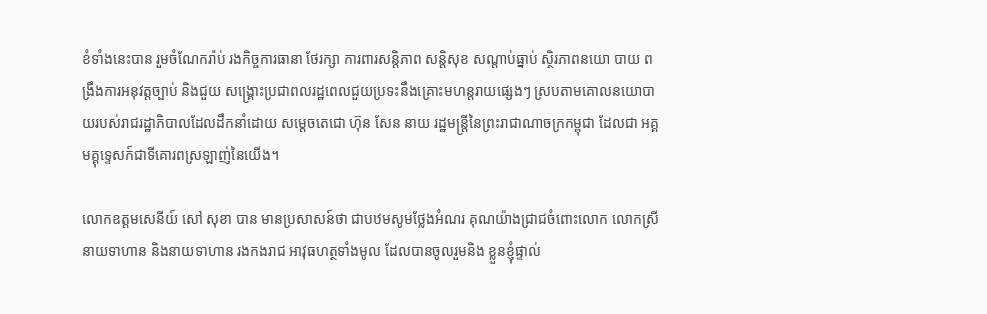ខំទាំងនេះបាន រួមចំណែករ៉ាប់ រងកិច្ចការធានា ថែរក្សា ការពារសន្តិភាព សន្តិសុខ សណ្តាប់ធ្នាប់ ស្ថិរភាពនយោ បាយ ពង្រឹងការអនុវត្តច្បាប់ និងជួយ សង្គ្រោះប្រជាពលរដ្ឋពេលជួយប្រទះនឹងគ្រោះមហន្តរាយផ្សេងៗ ស្របតាមគោលនយោបាយរបស់រាជរដ្ឋាភិបាលដែលដឹកនាំដោយ សម្តេចតេជោ ហ៊ុន សែន នាយ រដ្ឋមន្ត្រីនៃព្រះរាជាណាចក្រកម្ពុជា ដែលជា អគ្គមគ្គុទេ្ទសក៍ជាទីគោរពស្រឡាញ់នៃយើង។

លោកឧត្តមសេនីយ៍ សៅ សុខា បាន មានប្រសាសន៍ថា ជាបឋមសូមថ្លែងអំណរ គុណយ៉ាងជ្រាជចំពោះលោក លោកស្រី នាយទាហាន និងនាយទាហាន រងកងរាជ អាវុធហត្ថទាំងមូល ដែលបានចូលរួមនិង ខ្លួនខ្ញុំផ្ទាល់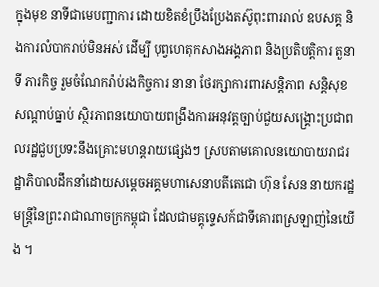ក្នុងមុខ នាទីជាមេបញ្ជាការ ដោយខិតខំប្រឹងប្រែងតស៊ូពុះពាររាល់ ឧបសគ្គ និងការលំបាករាប់មិនអស់ ដើម្បី បុព្វហេតុកសាងអង្គភាព និងប្រតិបត្តិការ តួនាទី ភារកិច្ច រួមចំណែករ៉ាប់រងកិច្ចការ នានា ថែរក្សាការពារសន្តិភាព សន្តិសុខ សណ្តាប់ធ្នាប់ ស្ថិរភាពនយោបាយពង្រឹងការអនុវត្តច្បាប់ជួយសង្គ្រោះប្រជាពលរដ្ឋជួបប្រទះនឹងគ្រោះមហន្តរាយផ្សេងៗ ស្របតាមគោលនយោបាយរាជរដ្ឋាភិបាលដឹកនាំដោយសម្តេចអគ្គមហាសេនាបតីតេជោ ហ៊ុន សែន នាយករដ្ឋមន្ត្រីនៃព្រះរាជាណាចក្រកម្ពុជា ដែលជាមគ្គុទេ្ទសក៍ជាទីគោរពស្រឡាញ់នៃយើង ។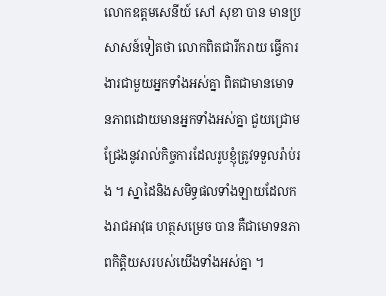លោកឧត្តមសេនីយ៍ សៅ សុខា បាន មានប្រសាសន៍ទៀតថា លោកពិតជារីករាយ ធ្វើការងារជាមួយអ្នកទាំងអស់គ្នា ពិតជាមានមោទនភាពដោយមានអ្នកទាំងអស់គ្នា ជួយជ្រោមជ្រែងនូវរាល់កិច្ចការដែលរូបខ្ញុំត្រូវទទួលរ៉ាប់រង ។ ស្នាដៃនិងសមិទ្ធផលទាំងឡាយដែលកងរាជអាវុធ ហត្ថសម្រេច បាន គឺជាមោទនភាពកិត្តិយសរបស់យើងទាំងអស់គ្នា ។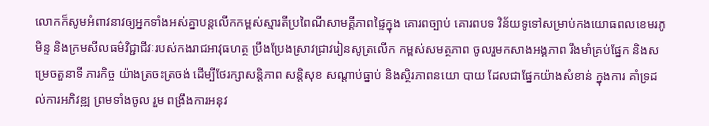លោកក៏សូមអំពាវនាវឲ្យអ្នកទាំងអស់គ្នាបន្តលើកកម្ពស់ស្មារតីប្រពៃណីសាមគ្គីភាពផ្ទៃក្នុង គោរពច្បាប់ គោរពបទ វិន័យទូទៅសម្រាប់កងយោធពលខេមរភូមិន្ទ និងក្រមសីលធម៌វិជ្ជាជីវៈរបស់កងរាជអាវុធហត្ថ ប្រឹងប្រែងស្រាវជ្រាវរៀនសូត្រលើក កម្ពស់សមត្ថភាព ចូលរួមកសាងអង្គភាព រឹងមាំគ្រប់ផ្នែក និងសម្រេចតួនាទី ភារកិច្ច យ៉ាងត្រចះត្រចង់ ដើម្បីថែរក្សាសន្តិភាព សន្តិសុខ សណ្តាប់ធ្នាប់ និងស្ថិរភាពនយោ បាយ ដែលជាផ្នែកយ៉ាងសំខាន់ ក្នុងការ គាំទ្រដល់ការអភិវឌ្ឍ ព្រមទាំងចូល រួម ពង្រឹងការអនុវ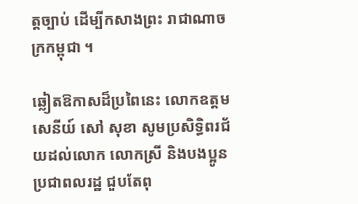ត្តច្បាប់ ដើម្បីកសាងព្រះ រាជាណាចក្រកម្ពុជា ។

ឆ្លៀតឱកាសដ៏ប្រពៃនេះ លោកឧត្តម សេនីយ៍ សៅ សុខា សូមប្រសិទ្ធិពរជ័យដល់លោក លោកស្រី និងបងប្អូនប្រជាពលរដ្ឋ ជួបតែពុ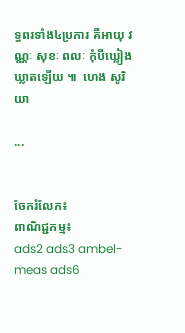ទ្ធពរទាំង៤ប្រការ គឺអាយុ វណ្ណៈ សុខៈ ពលៈ កុំបីឃ្លៀងឃ្លាតឡើយ ៕  ហេង សូរិយា

...


ចែករំលែក៖
ពាណិជ្ជកម្ម៖
ads2 ads3 ambel-meas ads6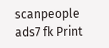scanpeople ads7 fk Print